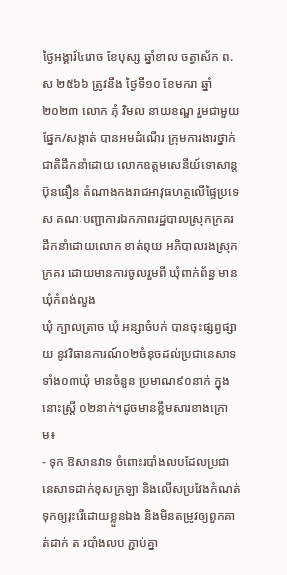ថ្ងៃអង្គារ៍៤រោច ខែបុស្ស ឆ្នាំខាល ចត្វាស័ក ព.ស ២៥៦៦ ត្រូវនឹង ថ្ងៃទី១០ ខែមករា ឆ្នាំ២០២៣ លោក ភុំ វិមល នាយខណ្ឌ រួមជាមួយផ្នែក/សង្កាត់ បានអមដំណើរ ក្រុមការងារថ្នាក់ជាតិដឹកនាំដោយ លោកឧត្តមសេនីយ៍ទោសាន្ដ ប៊ុនធឿន តំណាងកងរាជអាវុធហត្ថលើផ្ទៃប្រទេស គណៈបញ្ជាការឯកភាពរដ្ឋបាលស្រុកក្រគរដឹកនាំដោយលោក ខាត់ពុយ អភិបាលរងស្រុកក្រគរ ដោយមានការចូលរួមពី ឃុំពាក់ព័ន្ធ មានឃុំកំពង់លួង
ឃុំ ក្បាលត្រាច ឃុំ អន្សាចំបក់ បានចុះផ្សព្វផ្សាយ នូវវិធានការណ៍០២ចំនុចដល់ប្រជានេសាទ ទាំង០៣ឃុំ មានចំនួន ប្រមាណ៩០នាក់ ក្នុងនោះស្ដ្រី ០២នាក់។ដូចមានខ្លឹមសារខាងក្រោម៖
- ទុក ឱសានវាទ ចំពោះរបាំងលបដែលប្រជានេសាទដាក់ខុសក្រឡា និងលើសប្រវែងកំណត់ ទុកឲ្យរុះរើដោយខ្លួនឯង និងមិនតម្រូវឲ្យពួកគាត់ដាក់ ត របាំងលប ភ្ជាប់គ្នា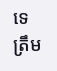ទេ ត្រឹម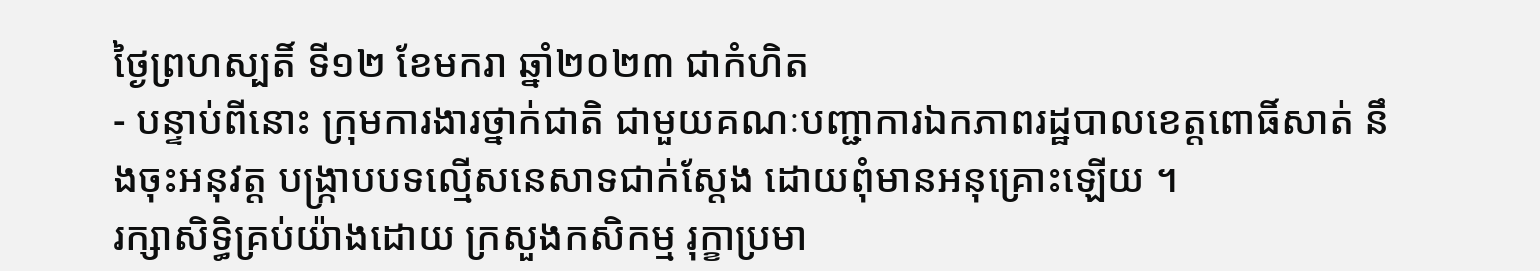ថ្ងៃព្រហស្បតិ៍ ទី១២ ខែមករា ឆ្នាំ២០២៣ ជាកំហិត
- បន្ទាប់ពីនោះ ក្រុមការងារថ្នាក់ជាតិ ជាមួយគណៈបញ្ជាការឯកភាពរដ្ឋបាលខេត្តពោធិ៍សាត់ នឹងចុះអនុវត្ដ បង្ក្រាបបទល្មើសនេសាទជាក់ស្ដែង ដោយពុំមានអនុគ្រោះឡើយ ។
រក្សាសិទិ្ធគ្រប់យ៉ាងដោយ ក្រសួងកសិកម្ម រុក្ខាប្រមា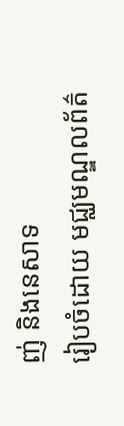ញ់ និងនេសាទ
រៀបចំដោយ មជ្ឈមណ្ឌលព័ត៌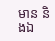មាន និងឯ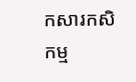កសារកសិកម្ម